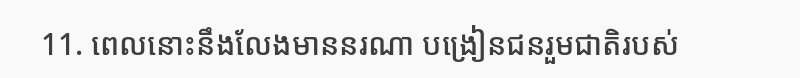11. ពេលនោះនឹងលែងមាននរណា បង្រៀនជនរួមជាតិរបស់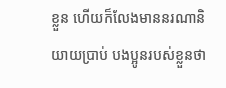ខ្លួន ហើយក៏លែងមាននរណានិយាយប្រាប់ បងប្អូនរបស់ខ្លួនថា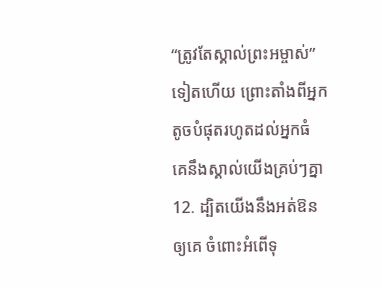“ត្រូវតែស្គាល់ព្រះអម្ចាស់” ទៀតហើយ ព្រោះតាំងពីអ្នកតូចបំផុតរហូតដល់អ្នកធំ គេនឹងស្គាល់យើងគ្រប់ៗគ្នា
12. ដ្បិតយើងនឹងអត់ឱនឲ្យគេ ចំពោះអំពើទុ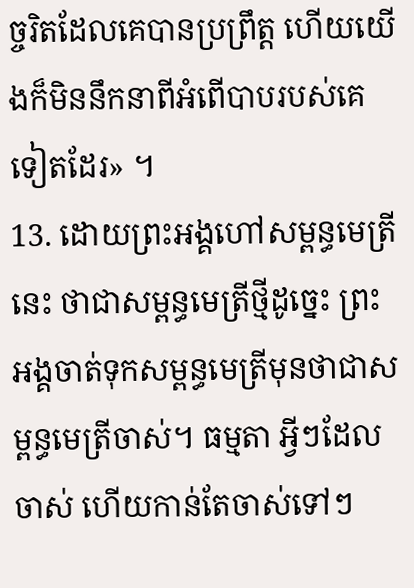ច្ចរិតដែលគេបានប្រព្រឹត្ត ហើយយើងក៏មិននឹកនាពីអំពើបាបរបស់គេ ទៀតដែរ» ។
13. ដោយព្រះអង្គហៅសម្ពន្ធមេត្រីនេះ ថាជាសម្ពន្ធមេត្រីថ្មីដូច្នេះ ព្រះអង្គចាត់ទុកសម្ពន្ធមេត្រីមុនថាជាសម្ពន្ធមេត្រីចាស់។ ធម្មតា អ្វីៗដែលចាស់ ហើយកាន់តែចាស់ទៅៗ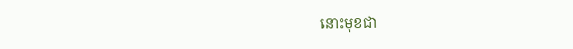នោះមុខជា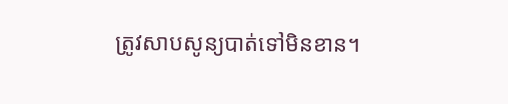ត្រូវសាបសូន្យបាត់ទៅមិនខាន។